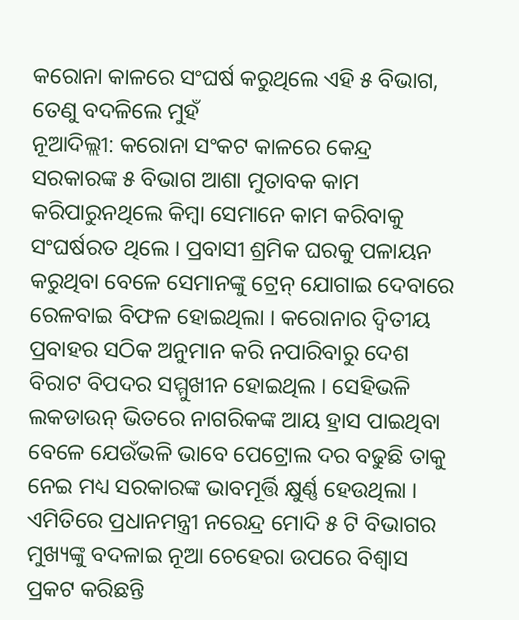କରୋନା କାଳରେ ସଂଘର୍ଷ କରୁଥିଲେ ଏହି ୫ ବିଭାଗ, ତେଣୁ ବଦଳିଲେ ମୁହଁ
ନୂଆଦିଲ୍ଲୀ: କରୋନା ସଂକଟ କାଳରେ କେନ୍ଦ୍ର ସରକାରଙ୍କ ୫ ବିଭାଗ ଆଶା ମୁତାବକ କାମ କରିପାରୁନଥିଲେ କିମ୍ବା ସେମାନେ କାମ କରିବାକୁ ସଂଘର୍ଷରତ ଥିଲେ । ପ୍ରବାସୀ ଶ୍ରମିକ ଘରକୁ ପଳାୟନ କରୁଥିବା ବେଳେ ସେମାନଙ୍କୁ ଟ୍ରେନ୍ ଯୋଗାଇ ଦେବାରେ ରେଳବାଇ ବିଫଳ ହୋଇଥିଲା । କରୋନାର ଦ୍ୱିତୀୟ ପ୍ରବାହର ସଠିକ ଅନୁମାନ କରି ନପାରିବାରୁ ଦେଶ ବିରାଟ ବିପଦର ସମ୍ମୁଖୀନ ହୋଇଥିଲ । ସେହିଭଳି ଲକଡାଉନ୍ ଭିତରେ ନାଗରିକଙ୍କ ଆୟ ହ୍ରାସ ପାଇଥିବା ବେଳେ ଯେଉଁଭଳି ଭାବେ ପେଟ୍ରୋଲ ଦର ବଢୁଛି ତାକୁ ନେଇ ମଧ୍ୟ ସରକାରଙ୍କ ଭାବମୂର୍ତ୍ତି କ୍ଷୁର୍ଣ୍ଣ ହେଉଥିଲା । ଏମିତିରେ ପ୍ରଧାନମନ୍ତ୍ରୀ ନରେନ୍ଦ୍ର ମୋଦି ୫ ଟି ବିଭାଗର ମୁଖ୍ୟଙ୍କୁ ବଦଳାଇ ନୂଆ ଚେହେରା ଉପରେ ବିଶ୍ୱାସ ପ୍ରକଟ କରିଛନ୍ତି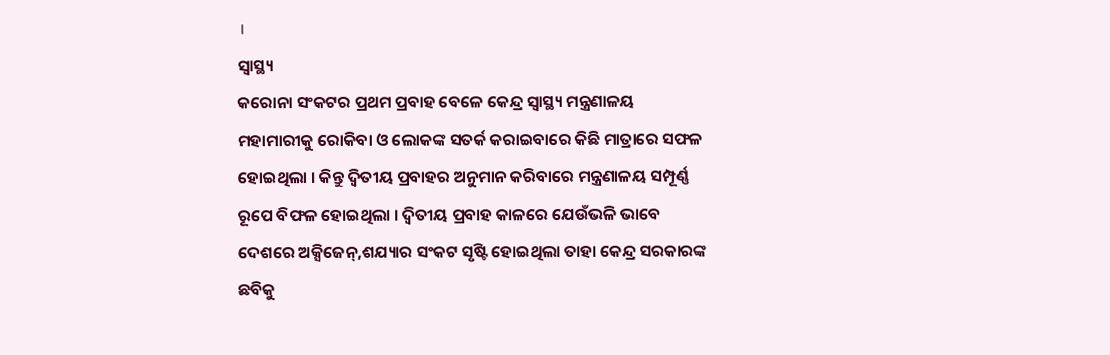।
ସ୍ୱାସ୍ଥ୍ୟ
କରୋନା ସଂକଟର ପ୍ରଥମ ପ୍ରବାହ ବେଳେ କେନ୍ଦ୍ର ସ୍ୱାସ୍ଥ୍ୟ ମନ୍ତ୍ରଣାଳୟ ମହାମାରୀକୁ ରୋକିବା ଓ ଲୋକଙ୍କ ସତର୍କ କରାଇବାରେ କିଛି ମାତ୍ରାରେ ସଫଳ ହୋଇଥିଲା । କିନ୍ତୁ ଦ୍ୱିତୀୟ ପ୍ରବାହର ଅନୁମାନ କରିବାରେ ମନ୍ତ୍ରଣାଳୟ ସମ୍ପୂର୍ଣ୍ଣ ରୂପେ ବିଫଳ ହୋଇଥିଲା । ଦ୍ୱିତୀୟ ପ୍ରବାହ କାଳରେ ଯେଉଁଭଳି ଭାବେ ଦେଶରେ ଅକ୍ସିଜେନ୍,ଶଯ୍ୟାର ସଂକଟ ସୃଷ୍ଟି ହୋଇଥିଲା ତାହା କେନ୍ଦ୍ର ସରକାରଙ୍କ ଛବିକୁ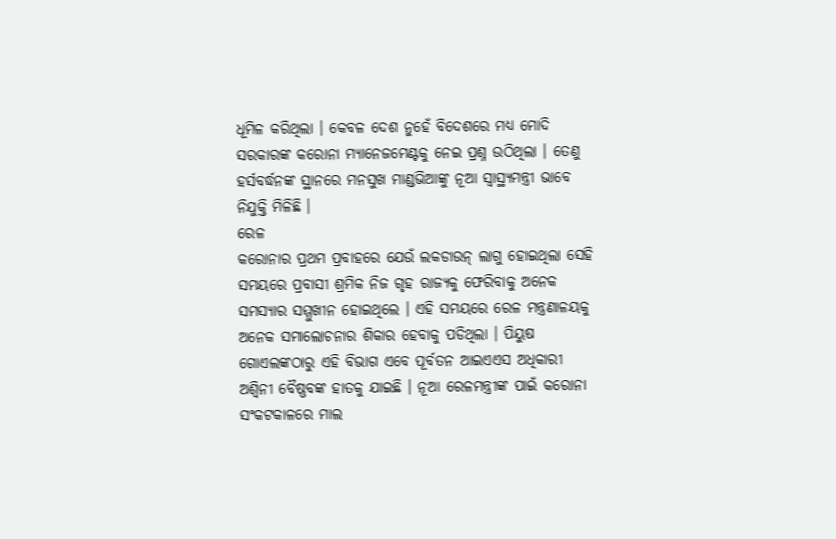ଧୂମିଳ କରିଥିଲା । କେବଳ ଦେଶ ନୁହେଁ ବିଦେଶରେ ମଧ୍ୟ ମୋଦି ସରକାରଙ୍କ କରୋନା ମ୍ୟାନେଜମେଣ୍ଟକୁ ନେଇ ପ୍ରଶ୍ନ ଉଠିଥିଲା । ତେଣୁ ହର୍ସବର୍ଦ୍ଧନଙ୍କ ସ୍ଥାନରେ ମନସୁଖ ମାଣ୍ଡଭିଆଙ୍କୁ ନୂଆ ସ୍ୱାସ୍ଥ୍ୟମନ୍ତ୍ରୀ ଭାବେ ନିଯୁକ୍ତି ମିଳିଛି ।
ରେଳ
କରୋନାର ପ୍ରଥମ ପ୍ରବାହରେ ଯେଉଁ ଲକଡାଉନ୍ ଲାଗୁ ହୋଇଥିଲା ସେହି ସମୟରେ ପ୍ରବାସୀ ଶ୍ରମିକ ନିଜ ଗୃହ ରାଜ୍ୟକୁ ଫେରିବାକୁ ଅନେକ ସମସ୍ୟାର ସମ୍ମୁଖୀନ ହୋଇଥିଲେ । ଏହି ସମୟରେ ରେଳ ମନ୍ତ୍ରଣାଳୟକୁ ଅନେକ ସମାଲୋଚନାର ଶିକାର ହେବାକୁ ପଡିଥିଲା । ପିୟୁଷ ଗୋଏଲଙ୍କଠାରୁ ଏହି ବିଭାଗ ଏବେ ପୂର୍ବତନ ଆଇଏଏସ ଅଧିକାରୀ ଅଶ୍ୱିନୀ ବୈଷ୍ଣବଙ୍କ ହାତକୁ ଯାଇଛି । ନୂଆ ରେଳମନ୍ତ୍ରୀଙ୍କ ପାଇଁ କରୋନା ସଂକଟକାଳରେ ମାଲ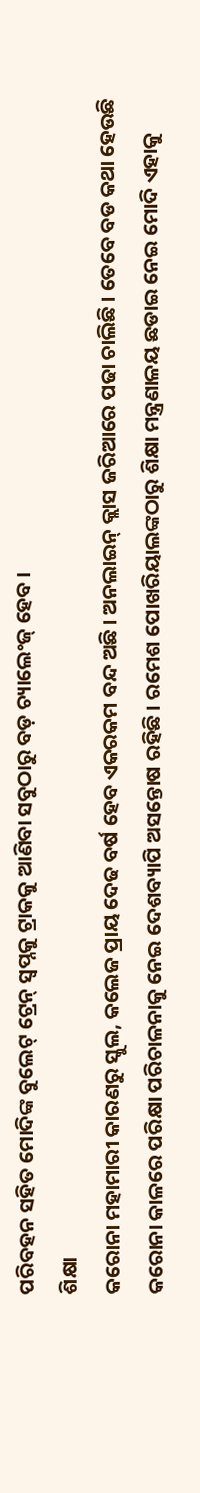ପରିବହନ ସହିତ ମୋଦିଙ୍କ ବୁଲେଟ୍ ଟ୍ରେନ୍ ସ୍ୱପ୍ନକୁ ଟ୍ରାକକୁ ଆଣିବା ସବୁଠାରୁ ବଡ଼ ଚ୍ୟାଲେଂଜ୍ ହେବ ।
ଶିକ୍ଷା
କରୋନା ମହାମାରୀ କାରଣରୁ ସ୍କୁଲ, କଲେଜ ପ୍ରାୟ ଦେଢ ବର୍ଷ ହେବ ଏକରକମ ବନ୍ଦ ଅଛି । ଅନଲାଇନ୍ କ୍ଲାସ ଜରିଆରେ ପଢା ଚାଲିଛି । ତେବେ ବଡ କଥା ହେଉଛି କରୋନା କାଳରେ ପରିକ୍ଷା ପରିଚାଳନାକୁ ନେଇ ଦେଶବ୍ୟାପି ଅସନ୍ତୋଷ ରହିଛି । ରମେଶ ପୋଖରିୟାଲଙ୍କଠାରୁ ଶିକ୍ଷା ମନ୍ତ୍ରଣାଳୟ ଛଡାଇ ନେଇ ମୋଦି ଏହାକୁ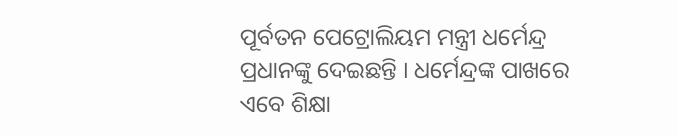ପୂର୍ବତନ ପେଟ୍ରୋଲିୟମ ମନ୍ତ୍ରୀ ଧର୍ମେନ୍ଦ୍ର ପ୍ରଧାନଙ୍କୁ ଦେଇଛନ୍ତି । ଧର୍ମେନ୍ଦ୍ରଙ୍କ ପାଖରେ ଏବେ ଶିକ୍ଷା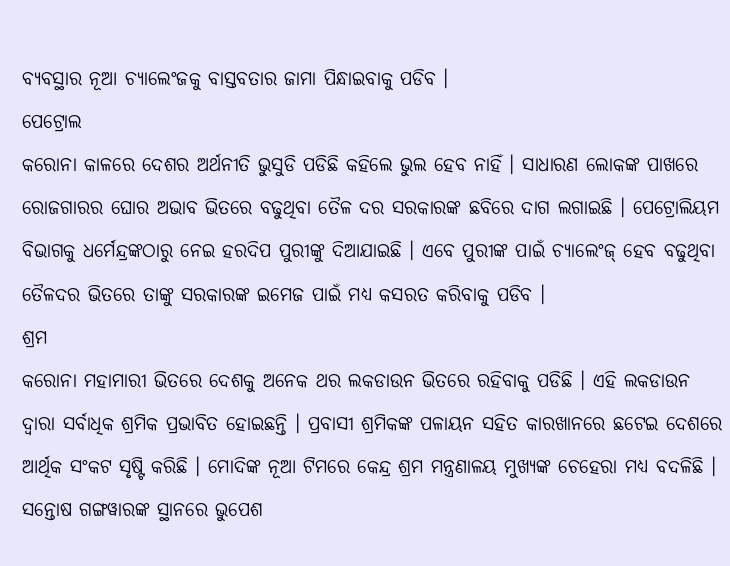ବ୍ୟବସ୍ଥାର ନୂଆ ଚ୍ୟାଲେଂଜକୁ ବାସ୍ତବତାର ଜାମା ପିନ୍ଧାଇବାକୁ ପଡିବ ।
ପେଟ୍ରୋଲ
କରୋନା କାଳରେ ଦେଶର ଅର୍ଥନୀତି ଭୁସୁଡି ପଡିଛି କହିଲେ ଭୁଲ ହେବ ନାହିଁ । ସାଧାରଣ ଲୋକଙ୍କ ପାଖରେ ରୋଜଗାରର ଘୋର ଅଭାବ ଭିତରେ ବଢୁଥିବା ତୈଳ ଦର ସରକାରଙ୍କ ଛବିରେ ଦାଗ ଲଗାଇଛି । ପେଟ୍ରୋଲିୟମ ବିଭାଗକୁ ଧର୍ମେନ୍ଦ୍ରଙ୍କଠାରୁ ନେଇ ହରଦିପ ପୁରୀଙ୍କୁ ଦିଆଯାଇଛି । ଏବେ ପୁରୀଙ୍କ ପାଇଁ ଚ୍ୟାଲେଂଜ୍ ହେବ ବଢୁଥିବା ତୈଳଦର ଭିତରେ ତାଙ୍କୁ ସରକାରଙ୍କ ଇମେଜ ପାଇଁ ମଧ୍ୟ କସରତ କରିବାକୁ ପଡିବ ।
ଶ୍ରମ
କରୋନା ମହାମାରୀ ଭିତରେ ଦେଶକୁ ଅନେକ ଥର ଲକଡାଉନ ଭିତରେ ରହିବାକୁ ପଡିଛି । ଏହି ଲକଡାଉନ ଦ୍ୱାରା ସର୍ବାଧିକ ଶ୍ରମିକ ପ୍ରଭାବିତ ହୋଇଛନ୍ତି । ପ୍ରବାସୀ ଶ୍ରମିକଙ୍କ ପଳାୟନ ସହିତ କାରଖାନରେ ଛଟେଇ ଦେଶରେ ଆର୍ଥିକ ସଂକଟ ସୃଷ୍ଟି କରିଛି । ମୋଦିଙ୍କ ନୂଆ ଟିମରେ କେନ୍ଦ୍ର ଶ୍ରମ ମନ୍ତ୍ରଣାଳୟ ମୁଖ୍ୟଙ୍କ ଚେହେରା ମଧ୍ୟ ବଦଳିଛି । ସନ୍ତୋଷ ଗଙ୍ଗୱାରଙ୍କ ସ୍ଥାନରେ ଭୁପେଶ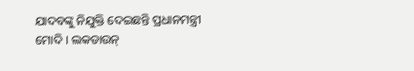ଯାଦବଙ୍କୁ ନିଯୁକ୍ତି ଦେଇଛନ୍ତି ପ୍ରଧାନମନ୍ତ୍ରୀ ମୋଦି । ଲକଡାଉନ୍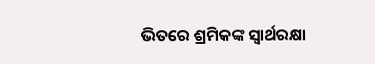ଭିତରେ ଶ୍ରମିକଙ୍କ ସ୍ୱାର୍ଥରକ୍ଷା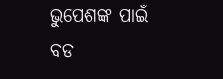ଭୁପେଶଙ୍କ ପାଇଁ ବଡ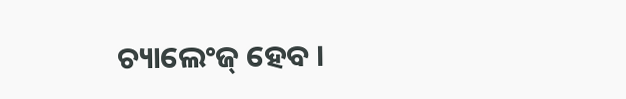ଚ୍ୟାଲେଂଜ୍ ହେବ ।